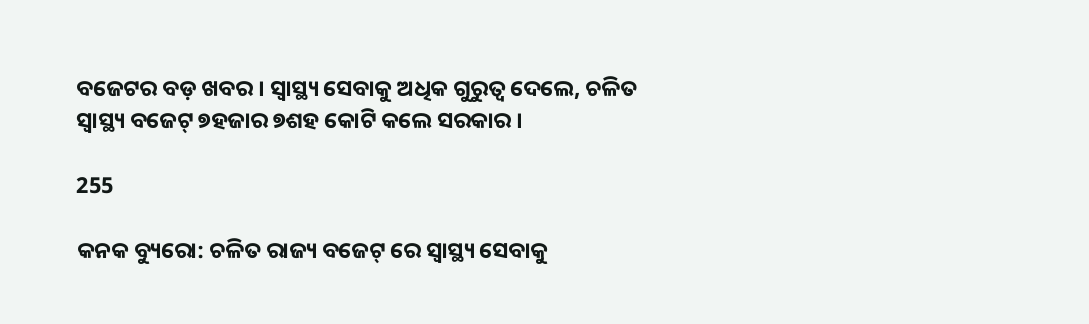ବଜେଟର ବଡ଼ ଖବର । ସ୍ୱାସ୍ଥ୍ୟ ସେବାକୁ ଅଧିକ ଗୁରୁତ୍ୱ ଦେଲେ, ଚଳିତ ସ୍ୱାସ୍ଥ୍ୟ ବଜେଟ୍ ୭ହଜାର ୭ଶହ କୋଟି କଲେ ସରକାର ।

255

କନକ ବ୍ୟୁରୋ: ଚଳିତ ରାଜ୍ୟ ବଜେଟ୍ ରେ ସ୍ୱାସ୍ଥ୍ୟ ସେବାକୁ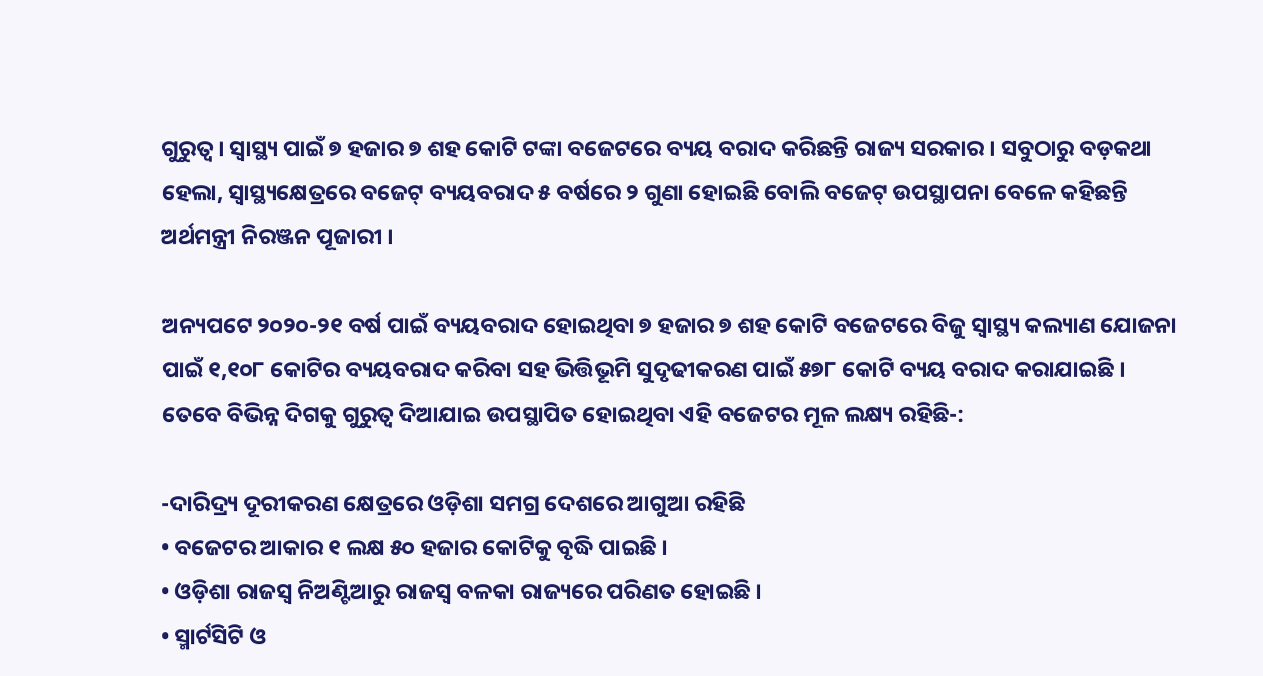ଗୁରୁତ୍ୱ । ସ୍ୱାସ୍ଥ୍ୟ ପାଇଁ ୭ ହଜାର ୭ ଶହ କୋଟି ଟଙ୍କା ବଜେଟରେ ବ୍ୟୟ ବରାଦ କରିଛନ୍ତି ରାଜ୍ୟ ସରକାର । ସବୁଠାରୁ ବଡ଼କଥା ହେଲା, ସ୍ୱାସ୍ଥ୍ୟକ୍ଷେତ୍ରରେ ବଜେଟ୍ ବ୍ୟୟବରାଦ ୫ ବର୍ଷରେ ୨ ଗୁଣା ହୋଇଛି ବୋଲି ବଜେଟ୍ ଉପସ୍ଥାପନା ବେଳେ କହିଛନ୍ତି ଅର୍ଥମନ୍ତ୍ରୀ ନିରଞ୍ଜନ ପୂଜାରୀ ।

ଅନ୍ୟପଟେ ୨୦୨୦-୨୧ ବର୍ଷ ପାଇଁ ବ୍ୟୟବରାଦ ହୋଇଥିବା ୭ ହଜାର ୭ ଶହ କୋଟି ବଜେଟରେ ବିଜୁ ସ୍ୱାସ୍ଥ୍ୟ କଲ୍ୟାଣ ଯୋଜନା ପାଇଁ ୧,୧୦୮ କୋଟିର ବ୍ୟୟବରାଦ କରିବା ସହ ଭିତ୍ତିଭୂମି ସୁଦୃଢୀକରଣ ପାଇଁ ୫୭୮ କୋଟି ବ୍ୟୟ ବରାଦ କରାଯାଇଛି । ତେବେ ବିଭିନ୍ନ ଦିଗକୁ ଗୁରୁତ୍ୱ ଦିଆଯାଇ ଉପସ୍ଥାପିତ ହୋଇଥିବା ଏହି ବଜେଟର ମୂଳ ଲକ୍ଷ୍ୟ ରହିଛି-:

-ଦାରିଦ୍ର୍ୟ ଦୂରୀକରଣ କ୍ଷେତ୍ରରେ ଓଡ଼ିଶା ସମଗ୍ର ଦେଶରେ ଆଗୁଆ ରହିଛି
• ବଜେଟର ଆକାର ୧ ଲକ୍ଷ ୫୦ ହଜାର କୋଟିକୁ ବୃଦ୍ଧି ପାଇଛି ।
• ଓଡ଼ିଶା ରାଜସ୍ୱ ନିଅଣ୍ଟିଆରୁ ରାଜସ୍ୱ ବଳକା ରାଜ୍ୟରେ ପରିଣତ ହୋଇଛି ।
• ସ୍ମାର୍ଟସିଟି ଓ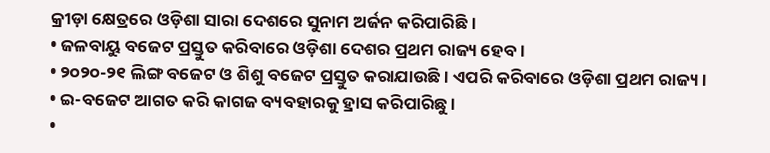କ୍ରୀଡ଼ା କ୍ଷେତ୍ରରେ ଓଡ଼ିଶା ସାରା ଦେଶରେ ସୁନାମ ଅର୍ଜନ କରିପାରିଛି ।
• ଜଳବାୟୁ ବଜେଟ ପ୍ରସ୍ତୁତ କରିବାରେ ଓଡ଼ିଶା ଦେଶର ପ୍ରଥମ ରାଜ୍ୟ ହେବ ।
• ୨୦୨୦-୨୧ ଲିଙ୍ଗ ବଜେଟ ଓ ଶିଶୁ ବଜେଟ ପ୍ରସ୍ତୁତ କରାଯାଉଛି । ଏପରି କରିବାରେ ଓଡ଼ିଶା ପ୍ରଥମ ରାଜ୍ୟ ।
• ଇ-ବଜେଟ ଆଗତ କରି କାଗଜ ବ୍ୟବହାରକୁ ହ୍ରାସ କରିପାରିଛୁ ।
•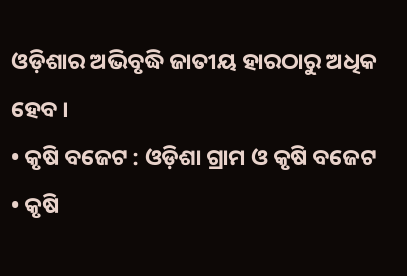ଓଡ଼ିଶାର ଅଭିବୃଦ୍ଧି ଜାତୀୟ ହାରଠାରୁ ଅଧିକ ହେବ ।
• କୃଷି ବଜେଟ : ଓଡ଼ିଶା ଗ୍ରାମ ଓ କୃଷି ବଜେଟ
• କୃଷି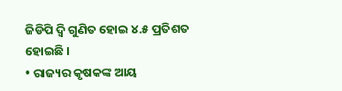ଜିଡିପି ଦ୍ୱି ଗୁଣିତ ହୋଇ ୪.୫ ପ୍ରତିଶତ ହୋଇଛି ।
• ରାଜ୍ୟର କୃଷକଙ୍କ ଆୟ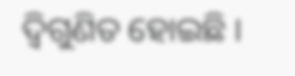ଦ୍ୱିଗୁଣିତ ହୋଇଛି ।